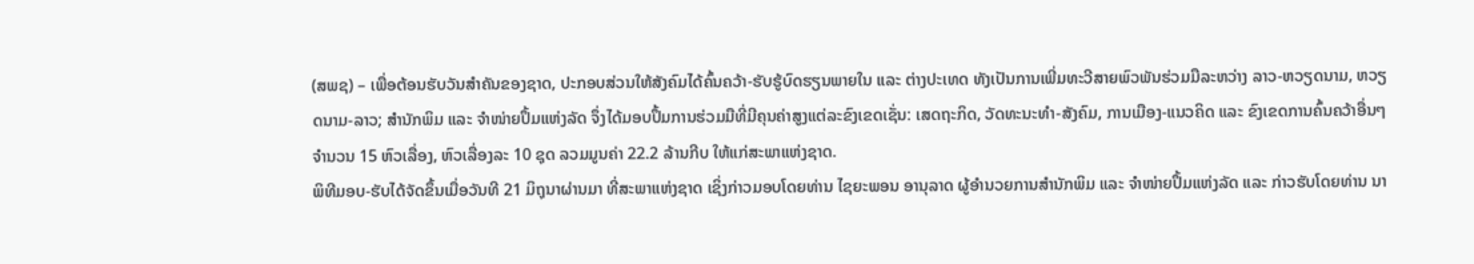(ສພຊ) – ເພື່ອຕ້ອນຮັບວັນສໍາຄັນຂອງຊາດ, ປະກອບສ່ວນໃຫ້ສັງຄົມໄດ້ຄົ້ນຄວ້າ-ຮັບຮູ້ບົດຮຽນພາຍໃນ ແລະ ຕ່າງປະເທດ ທັງເປັນການເພີ່ມທະວີສາຍພົວພັນຮ່ວມມືລະຫວ່າງ ລາວ-ຫວຽດນາມ, ຫວຽດນາມ-ລາວ; ສໍານັກພິມ ແລະ ຈໍາໜ່າຍປຶ້ມແຫ່ງລັດ ຈຶ່ງໄດ້ມອບປຶ້ມການຮ່ວມມືທີ່ມີຄຸນຄ່າສູງແຕ່ລະຂົງເຂດເຊັ່ນ: ເສດຖະກິດ, ວັດທະນະທໍາ-ສັງຄົມ, ການເມືອງ-ແນວຄິດ ແລະ ຂົງເຂດການຄົ້ນຄວ້າອື່ນໆ ຈໍານວນ 15 ຫົວເລື່ອງ, ຫົວເລື່ອງລະ 10 ຊຸດ ລວມມູນຄ່າ 22.2 ລ້ານກີບ ໃຫ້ແກ່ສະພາແຫ່ງຊາດ.
ພິທີມອບ-ຮັບໄດ້ຈັດຂຶ້ນເມື່ອວັນທີ 21 ມິຖຸນາຜ່ານມາ ທີ່ສະພາແຫ່ງຊາດ ເຊິ່ງກ່າວມອບໂດຍທ່ານ ໄຊຍະພອນ ອານຸລາດ ຜູ້ອໍານວຍການສໍານັກພິມ ແລະ ຈໍາໜ່າຍປຶ້ມແຫ່ງລັດ ແລະ ກ່າວຮັບໂດຍທ່ານ ນາ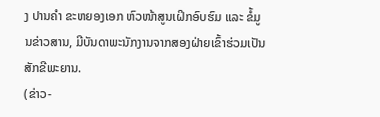ງ ປານຄໍາ ຂະຫຍອງເອກ ຫົວໜ້າສູນເຝິກອົບຮົມ ແລະ ຂໍ້ມູນຂ່າວສານ, ມີບັນດາພະນັກງານຈາກສອງຝ່າຍເຂົ້າຮ່ວມເປັນສັກຂີພະຍານ.
(ຂ່າວ-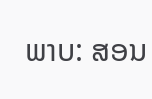ພາບ: ສອນ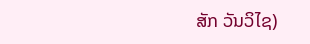ສັກ ວັນວິໄຊ)